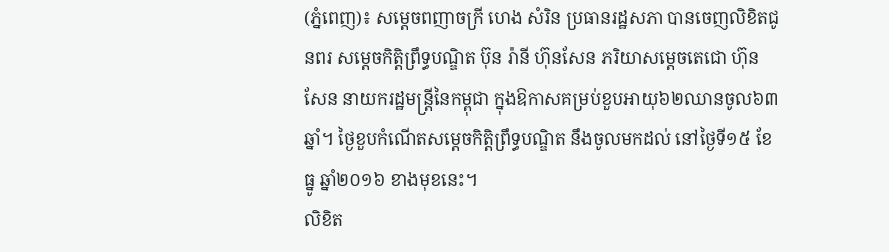(ភ្នំពេញ)៖ សម្តេចពញាចក្រី ហេង សំរិន ប្រធានរដ្ឋសភា បានចេញលិខិតជូនពរ សម្តេចកិត្តិព្រឹទ្ធបណ្ឌិត ប៊ុន រ៉ានី ហ៊ុនសែន ភរិយាសម្តេចតេជោ ហ៊ុន សែន នាយករដ្ឋមន្រ្តីនៃកម្ពុជា ក្នុងឱកាសគម្រប់ខួបអាយុ៦២ឈានចូល៦៣ឆ្នាំ។ ថ្ងៃខួបកំណើតសម្តេចកិត្តិព្រឹទ្ធបណ្ឌិត នឹងចូលមកដល់ នៅថ្ងៃទី១៥ ខែធ្នូ ឆ្នាំ២០១៦ ខាងមុខនេះ។
លិខិត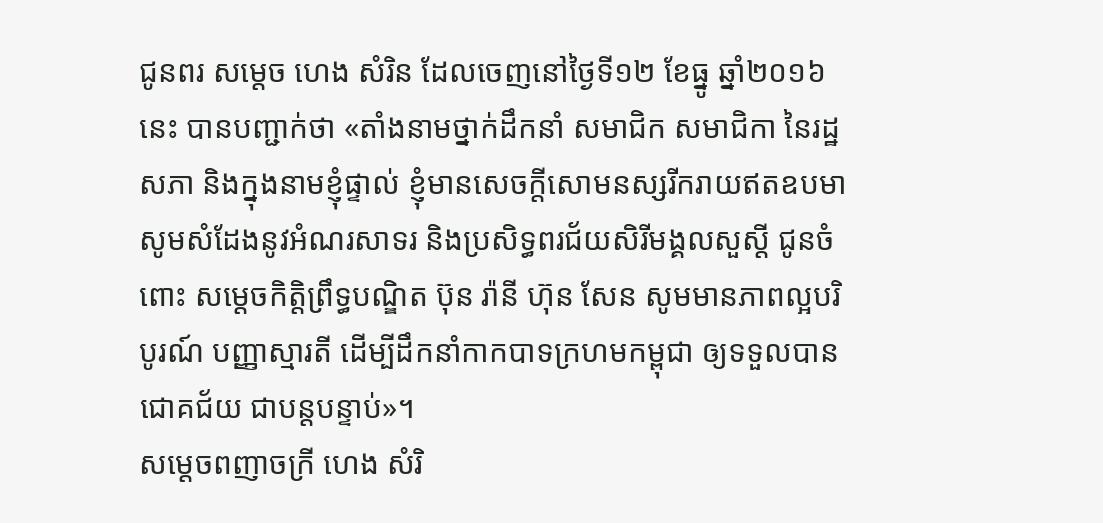ជូនពរ សម្តេច ហេង សំរិន ដែលចេញនៅថ្ងៃទី១២ ខែធ្នូ ឆ្នាំ២០១៦នេះ បានបញ្ជាក់ថា «តាំងនាមថ្នាក់ដឹកនាំ សមាជិក សមាជិកា នៃរដ្ឋសភា និងក្នុងនាមខ្ញុំផ្ទាល់ ខ្ញុំមានសេចក្តីសោមនស្សរីករាយឥតឧបមា សូមសំដែងនូវអំណរសាទរ និងប្រសិទ្ធពរជ័យសិរីមង្គលសួស្តី ជូនចំពោះ សម្តេចកិត្តិព្រឹទ្ធបណ្ឌិត ប៊ុន រ៉ានី ហ៊ុន សែន សូមមានភាពល្អបរិបូរណ៍ បញ្ញាស្មារតី ដើម្បីដឹកនាំកាកបាទក្រហមកម្ពុជា ឲ្យទទួលបានជោគជ័យ ជាបន្តបន្ទាប់»។
សម្តេចពញាចក្រី ហេង សំរិ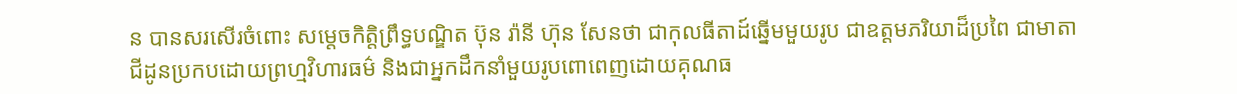ន បានសរសើរចំពោះ សម្តេចកិត្តិព្រឹទ្ធបណ្ឌិត ប៊ុន រ៉ានី ហ៊ុន សែនថា ជាកុលធីតាដ៍ឆ្នើមមួយរូប ជាឧត្តមភរិយាដ៏ប្រពៃ ជាមាតា ជីដូនប្រកបដោយព្រហ្មវិហារធម៌ និងជាអ្នកដឹកនាំមួយរូបពោពេញដោយគុណធ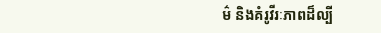ម៌ និងគំរូវីរៈភាពដ៏ល្បី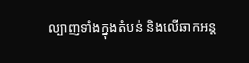ល្បាញទាំងក្នុងតំបន់ និងលើឆាកអន្ត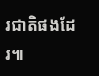រជាតិផងដែរ៕